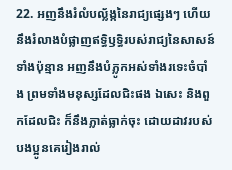22. អញនឹងរំលំបល្ល័ង្កនៃរាជ្យផ្សេងៗ ហើយនឹងរំលាងបំផ្លាញឥទ្ធិឫទ្ធិរបស់រាជ្យនៃសាសន៍ទាំងប៉ុន្មាន អញនឹងបំភ្លូកអស់ទាំងរទេះចំបាំង ព្រមទាំងមនុស្សដែលជិះផង ឯសេះ និងពួកដែលជិះ ក៏នឹងភ្លាត់ធ្លាក់ចុះ ដោយដាវរបស់បងប្អូនគេរៀងរាល់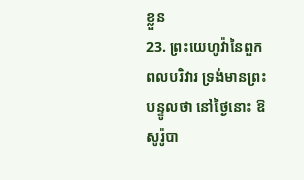ខ្លួន
23. ព្រះយេហូវ៉ានៃពួកពលបរិវារ ទ្រង់មានព្រះបន្ទូលថា នៅថ្ងៃនោះ ឱសូរ៉ូបា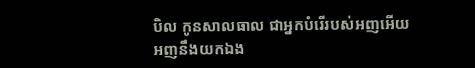បិល កូនសាលធាល ជាអ្នកបំរើរបស់អញអើយ អញនឹងយកឯង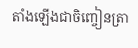តាំងឡើងជាចិញ្ចៀនត្រា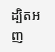ដ្បិតអញ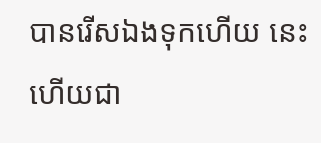បានរើសឯងទុកហើយ នេះហើយជា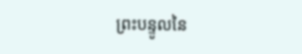ព្រះបន្ទូលនៃ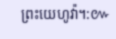ព្រះយេហូវ៉ា។:៚